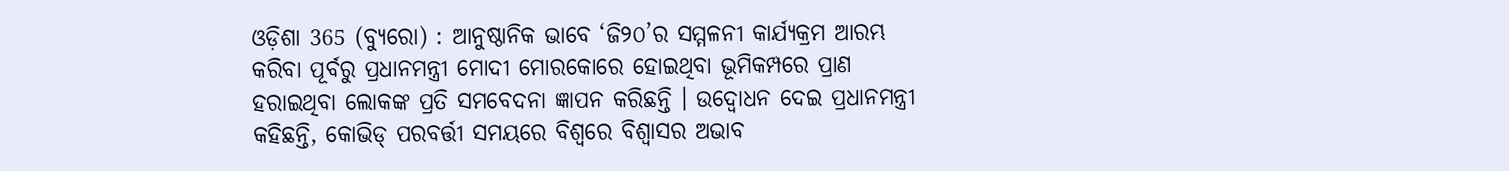ଓଡ଼ିଶା 365 (ବ୍ୟୁରୋ) : ଆନୁଷ୍ଠାନିକ ଭାବେ ‘ଜି୨୦’ର ସମ୍ମଳନୀ କାର୍ଯ୍ୟକ୍ରମ ଆରମ୍ଭ କରିବା ପୂର୍ବରୁ ପ୍ରଧାନମନ୍ତ୍ରୀ ମୋଦୀ ମୋରକୋରେ ହୋଇଥିବା ଭୂମିକମ୍ପରେ ପ୍ରାଣ ହରାଇଥିବା ଲୋକଙ୍କ ପ୍ରତି ସମବେଦନା ଜ୍ଞାପନ କରିଛନ୍ତି । ଉଦ୍ବୋଧନ ଦେଇ ପ୍ରଧାନମନ୍ତ୍ରୀ କହିଛନ୍ତି, କୋଭିଡ୍ ପରବର୍ତ୍ତୀ ସମୟରେ ବିଶ୍ବରେ ବିଶ୍ବାସର ଅଭାବ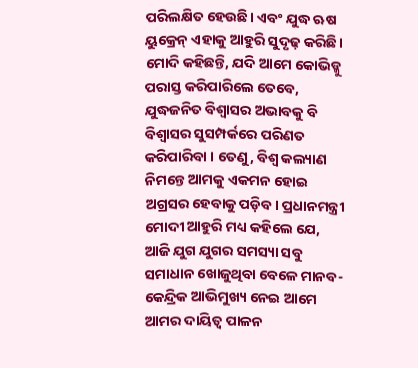ପରିଲକ୍ଷିତ ହେଉଛି। ଏବଂ ଯୁଦ୍ଧ ଋଷ ୟୁକ୍ରେନ୍ ଏହାକୁ ଆହୁରି ସୁଦୃଢ଼ କରିଛି। ମୋଦି କହିଛନ୍ତି, ଯଦି ଆମେ କୋଭିଡ୍କୁ ପରାସ୍ତ କରିପାରିଲେ ତେବେ, ଯୁଦ୍ଧଜନିତ ବିଶ୍ବାସର ଅଭାବକୁ ବି ବିଶ୍ବାସର ସୁସମ୍ପର୍କରେ ପରିଣତ କରିପାରିବା । ତେଣୁ, ବିଶ୍ବ କଲ୍ୟାଣ ନିମନ୍ତେ ଆମକୁ ଏକମନ ହୋଇ ଅଗ୍ରସର ହେବାକୁ ପଡ଼ିବ। ପ୍ରଧାନମନ୍ତ୍ରୀ ମୋଦୀ ଆହୁରି ମଧ୍ୟ କହିଲେ ଯେ, ଆଜି ଯୁଗ ଯୁଗର ସମସ୍ୟା ସବୁ ସମାଧାନ ଖୋଜୁଥିବା ବେଳେ ମାନବ-କେନ୍ଦ୍ରିକ ଆଭିମୁଖ୍ୟ ନେଇ ଆମେ ଆମର ଦାୟିତ୍ବ ପାଳନ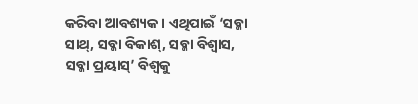କରିବା ଆବଶ୍ୟକ। ଏଥିପାଇଁ ‘ସବ୍କା ସାଥ୍, ସବ୍କା ବିକାଶ୍, ସବ୍କା ବିଶ୍ବାସ, ସବ୍କା ପ୍ରୟାସ୍’ ବିଶ୍ବକୁ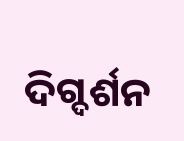ଦିଗ୍ଦର୍ଶନ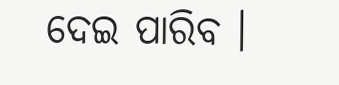ଦେଇ ପାରିବ ।